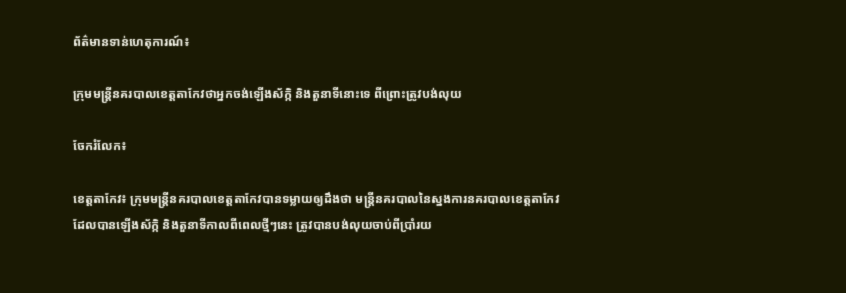ព័ត៌មានទាន់ហេតុការណ៍៖

ក្រុមមន្រ្តីនគរបាលខេត្តតាកែវថាអ្នកចង់ឡើងស័ក្កិ និងតួនាទីនោះទេ ពីព្រោះត្រូវបង់លុយ

ចែករំលែក៖

ខេត្តតាកែវ៖ ក្រុមមន្រ្តីនគរបាលខេត្តតាកែវបានទម្លាយឲ្យដឹងថា មន្រ្តីនគរបាលនៃស្នងការនគរបាលខេត្តតាកែវ ដែលបានឡើងស័ក្កិ និងតួនាទីកាលពីពេលថ្មីៗនេះ ត្រូវបានបង់លុយចាប់ពីប្រាំរយ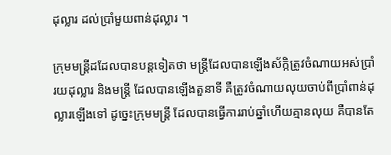ដុល្លារ ដល់ប្រាំមួយពាន់ដុល្លារ ។

ក្រុមមន្រ្តីដដែលបានបន្ដទៀតថា មន្ត្រីដែលបានឡើងស័ក្កិត្រូវចំណាយអស់ប្រាំរយដុល្លារ និងមន្រ្តី ដែលបានឡើងតួនាទី គឺត្រូវចំណាយលុយចាប់ពីប្រាំពាន់ដុល្លារឡើងទៅ ដូច្នេះក្រុមមន្រ្តី ដែលបានធ្វើការរាប់ឆ្នាំហើយគ្មានលុយ គឺបានតែ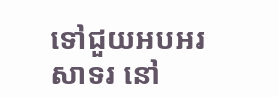ទៅជួយអបអរសាទរ នៅ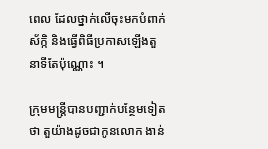ពេល ដែលថ្នាក់លើចុះមកបំពាក់ស័ក្កិ និងធ្វើពិធីប្រកាសឡើងតួនាទីតែប៉ុណ្ណោះ ។

ក្រុមមន្រ្តីបានបញ្ជាក់បន្ថែមទៀតថា តួយ៉ាងដូចជាកូនលោក ងាន់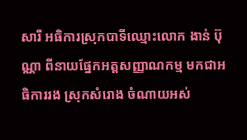សារី អធិការស្រុកបាទីឈ្មោះលោក ងាន់ ប៊ុណ្ណា ពីនាយផ្នែកអត្តសញ្ញាណកម្ម មកជាអធិការរង ស្រុកសំរោង ចំណាយអស់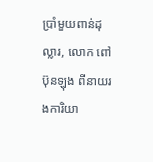ប្រាំមួយពាន់ដុល្លារ, លោក ពៅ ប៊ុនឡុង ពីនាយរងការិយា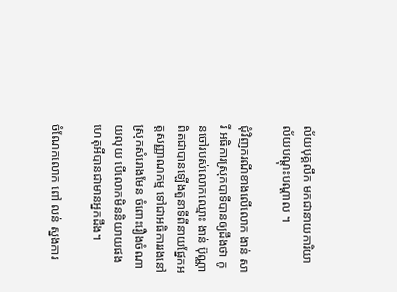ល័យបុគ្គលឹក មកជានាយការិយាល័យបណ្ដុះបណ្ដាល ។

ជុំវិញករណីខាងលើលោក ងាន់ សារី អធិការស្រុកបាទីបានឲ្យដឹងថា កូនចៅរបស់លោកឈ្មោះ ងាន់ ប៊ុណ្ណា ពិតជាបានឡើងតួនាទីពីនាយផ្នែកអត្តសញ្ញាណកម្ម ទៅជាអធិការរងនៅស្រុកសំរោងមែន ចំពោះរឿងចំណាយលុយ បើលោកមិននិយាយផង ហេតុអីបានជាមានអ្នកដឹង។

ចំណែកលោក ពៅ លន់ ស្នងការ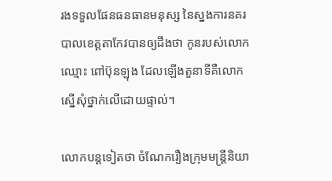រងទទួលផែនធនធានមនុស្ស នៃស្នងការនគរបាលខេត្តតាកែវបានឲ្យដឹងថា កូនរបស់លោកឈ្មោះ ពៅប៊ុនឡុង ដែលឡើងតួនាទីគឺលោកស្នើសុំថ្នាក់លើដោយផ្ទាល់។

លោកបន្ដទៀតថា ចំណែករឿងក្រុមមន្រ្តីនិយា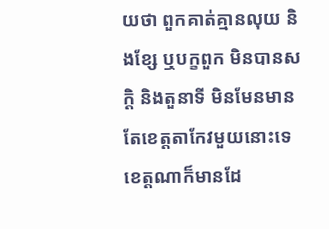យថា ពួកគាត់គ្មានលុយ និងខ្សែ ឬបក្ខពួក មិនបានសក្តិ និងតួនាទី មិនមែនមានតែខេត្តតាកែវមួយនោះទេ ខេត្តណាក៏មានដែ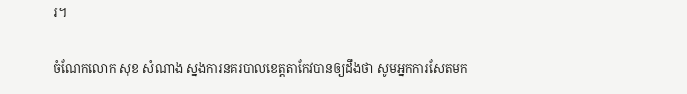រ។

ចំណែកលោក សុខ សំណាង ស្នងការនគរបាលខេត្តតាកែវបានឲ្យដឹងថា សូមអ្នកការសែតមក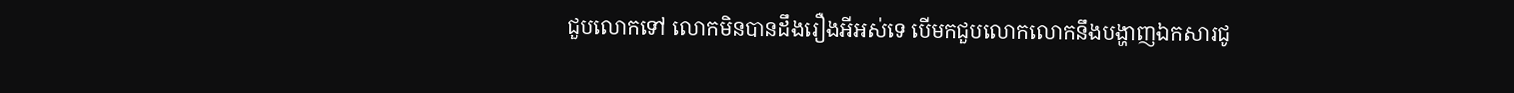ជួបលោកទៅ លោកមិនបានដឹងរឿងអីអស់ទេ បើមកជួបលោកលោកនឹងបង្ហាញឯកសារជូ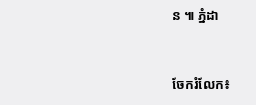ន ៕ ភ្នំដា


ចែករំលែក៖